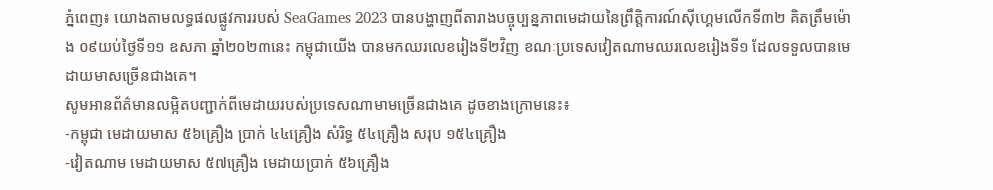ភ្នំពេញ៖ យោងតាមលទ្ធផលផ្លូវការរបស់ SeaGames 2023 បានបង្ហាញពីតារាងបច្ចុប្បន្នភាពមេដាយនៃព្រឹត្តិការណ៍ស៊ីហ្គេមលើកទី៣២ គិតត្រឹមម៉ោង ០៩យប់ថ្ងៃទី១១ ឧសភា ឆ្នាំ២០២៣នេះ កម្ពុជាយើង បានមកឈរលេខរៀងទី២វិញ ខណៈប្រទេសវៀតណាមឈរលេខរៀងទី១ ដែលទទួលបានមេដាយមាសច្រេីនជាងគេ។
សូមអានព័ត៌មានលម្អិតបញ្ជាក់ពីមេដាយរបស់ប្រទេសណាមាមច្រើនជាងគេ ដូចខាងក្រោមនេះ៖
-កម្ពុជា មេដាយមាស ៥៦គ្រឿង ប្រាក់ ៤៤គ្រឿង សំរិទ្ធ ៥៤គ្រឿង សរុប ១៥៤គ្រឿង
-វៀតណាម មេដាយមាស ៥៧គ្រឿង មេដាយប្រាក់ ៥៦គ្រឿង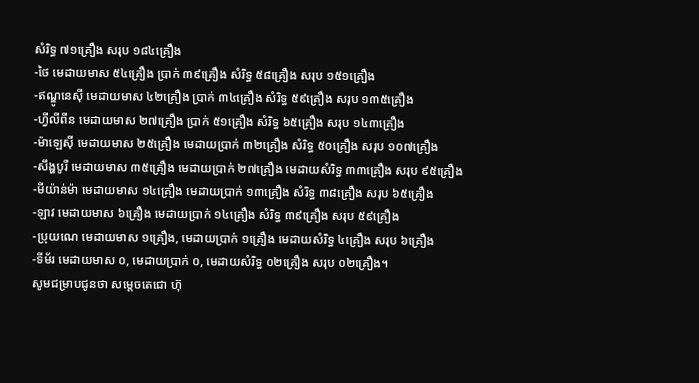សំរិទ្ធ ៧១គ្រឿង សរុប ១៨៤គ្រឿង
-ថៃ មេដាយមាស ៥៤គ្រឿង ប្រាក់ ៣៩គ្រឿង សំរិទ្ធ ៥៨គ្រឿង សរុប ១៥១គ្រឿង
-ឥណ្ឌូនេសុី មេដាយមាស ៤២គ្រឿង ប្រាក់ ៣៤គ្រឿង សំរិទ្ធ ៥៩គ្រឿង សរុប ១៣៥គ្រឿង
-ហ្វីលីពីន មេដាយមាស ២៧គ្រឿង ប្រាក់ ៥១គ្រឿង សំរិទ្ធ ៦៥គ្រឿង សរុប ១៤៣គ្រឿង
-ម៉ាឡេសុី មេដាយមាស ២៥គ្រឿង មេដាយប្រាក់ ៣២គ្រឿង សំរិទ្ធ ៥០គ្រឿង សរុប ១០៧គ្រឿង
-សឹង្ហបូរី មេដាយមាស ៣៥គ្រឿង មេដាយប្រាក់ ២៧គ្រឿង មេដាយសំរិទ្ធ ៣៣គ្រឿង សរុប ៩៥គ្រឿង
-មីយ៉ាន់ម៉ា មេដាយមាស ១៤គ្រឿង មេដាយប្រាក់ ១៣គ្រឿង សំរិទ្ធ ៣៨គ្រឿង សរុប ៦៥គ្រឿង
-ឡាវ មេដាយមាស ៦គ្រឿង មេដាយប្រាក់ ១៤គ្រឿង សំរិទ្ធ ៣៩គ្រឿង សរុប ៥៩គ្រឿង
-ប្រុយណេ មេដាយមាស ១គ្រឿង, មេដាយប្រាក់ ១គ្រឿង មេដាយសំរិទ្ធ ៤គ្រឿង សរុប ៦គ្រឿង
-ទីម័រ មេដាយមាស ០, មេដាយប្រាក់ ០, មេដាយសំរិទ្ធ ០២គ្រឿង សរុប ០២គ្រឿង។
សូមជម្រាបជូនថា សម្ដេចតេជោ ហ៊ុ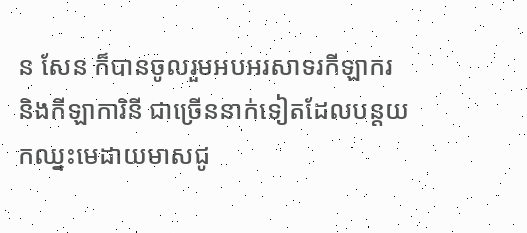ន សែន ក៏បានចូលរួមអបអរសាទរកីឡាករ និងកីឡាការិនី ជាច្រើននាក់ទៀតដែលបន្តយកឈ្នះមេដាយមាសជូ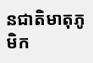នជាតិមាតុភូមិក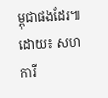ម្ពុជាផងដែរ៕
ដោយ៖ សហការី